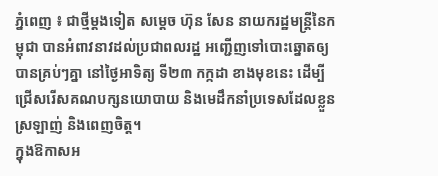ភ្នំពេញ ៖ ជាថ្មីម្តងទៀត សម្ដេច ហ៊ុន សែន នាយករដ្ឋមន្ដ្រីនៃកម្ពុជា បានអំពាវនាវដល់ប្រជាពលរដ្ឋ អញ្ជើញទៅបោះឆ្នោតឲ្យបានគ្រប់ៗគ្នា នៅថ្ងៃអាទិត្យ ទី២៣ កក្កដា ខាងមុខនេះ ដើម្បីជ្រើសរើសគណបក្សនយោបាយ និងមេដឹកនាំប្រទេសដែលខ្លួនស្រឡាញ់ និងពេញចិត្ត។
ក្នុងឱកាសអ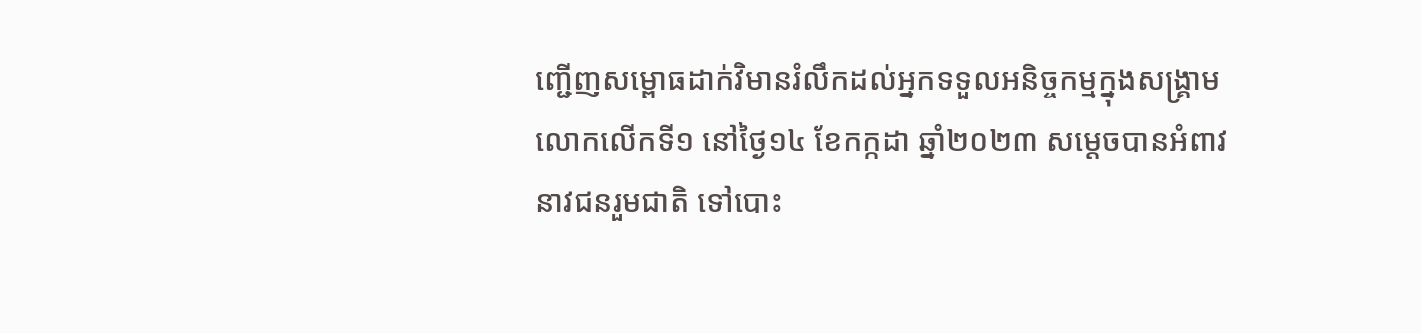ញ្ជើញសម្ពោធដាក់វិមានរំលឹកដល់អ្នកទទួលអនិច្ចកម្មក្នុងសង្គ្រាមលោកលើកទី១ នៅថ្ងៃ១៤ ខែកក្កដា ឆ្នាំ២០២៣ សម្ដេចបានអំពាវនាវជនរួមជាតិ ទៅបោះ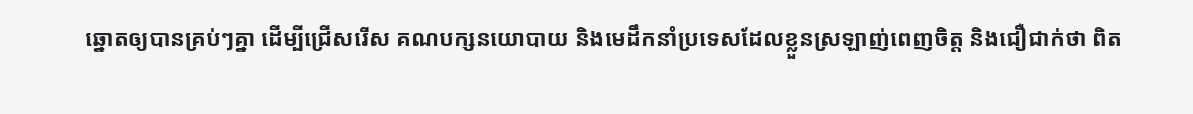ឆ្នោតឲ្យបានគ្រប់ៗគ្នា ដើម្បីជ្រើសរើស គណបក្សនយោបាយ និងមេដឹកនាំប្រទេសដែលខ្លួនស្រឡាញ់ពេញចិត្ត និងជឿជាក់ថា ពិត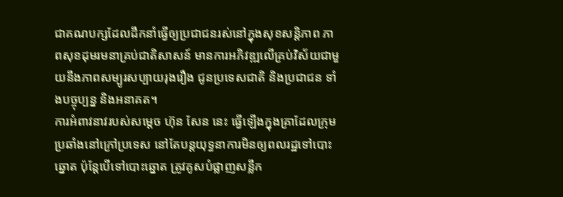ជាគណបក្សដែលដឹកនាំធ្វើឲ្យប្រជាជនរស់នៅក្នុងសុខសន្តិភាព ភាពសុខដុមរមនាគ្រប់ជាតិសាសន៍ មានការអភិវឌ្ឍលើគ្រប់វិស័យជាមួយនឹងភាពសម្បូរសប្បាយរុងរឿង ជូនប្រទេសជាតិ និងប្រជាជន ទាំងបច្ចុប្បន្ន និងអនាគត។
ការអំពាវនាវរបស់សម្តេច ហ៊ុន សែន នេះ ធ្វើឡើងក្នុងគ្រាដែលក្រុមប្រឆាំងនៅក្រៅប្រទេស នៅតែបន្តយុទ្ធនាការមិនឲ្យពលរដ្ឋទៅបោះឆ្នោត ប៉ុន្តែបើទៅបោះឆ្នោត ត្រូវគូសបំផ្លាញសន្លឹក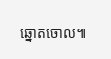ឆ្នោតចោល៕